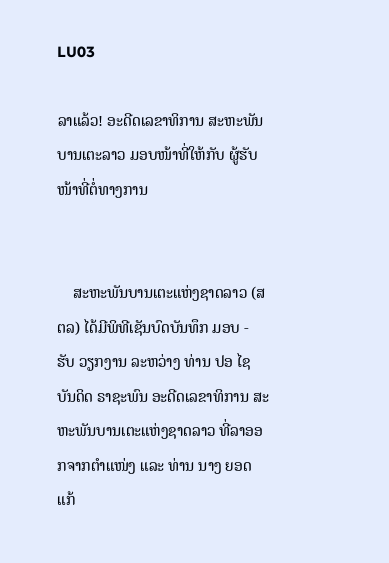LU03

ລາແລ້ວ! ອະດີດເລຂາທິການ ສະຫະພັນບານເຕະລາວ ມອບໜ້າທີ່ໃຫ້ກັບ ຜູ້ຮັບໜ້າທີ່ຕໍ່ທາງການ


    ສະຫະພັນບານເຕະແຫ່ງຊາດລາວ (ສຕລ) ໄດ້ມີພິທີເຊັນບົດບັນທຶກ ມອບ - ຮັບ ວຽກງານ ລະຫວ່າງ ທ່ານ ປອ ໄຊບັນດິດ ຣາຊະພົນ ອະດີດເລຂາທິການ ສະຫະພັນບານເຕະແຫ່ງຊາດລາວ ທີ່ລາອອກຈາກຕໍາແໜ່ງ ແລະ ທ່ານ ນາງ ຍອດແກ້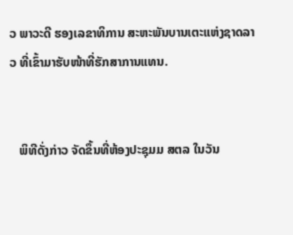ວ ພາວະດີ ຮອງເລຂາທິການ ສະຫະພັນບານເຕະແຫ່ງຊາດລາວ ທີ່ເຂົ້າມາຮັບໜ້າທີ່ຮັກສາການແທນ.


   ພິທີດັ່ງກ່າວ ຈັດຂຶ້ນທີ່ຫ້ອງປະຊຸມມ ສຕລ ໃນວັນ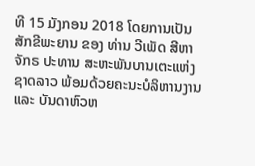ທີ 15 ມັງກອນ 2018 ໂດຍການເປັນສັກຂີພະຍານ ຂອງ ທ່ານ ວີເພັດ ສີຫາຈັກຣ ປະທານ ສະຫະພັນບານເຕະແຫ່ງຊາດລາວ ພ້ອມດ້ວຍຄະນະບໍລິຫານງານ ແລະ ບັນດາຫົວຫ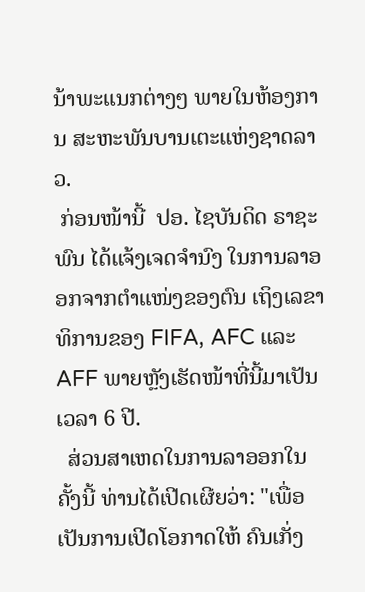ນ້າພະແນກຕ່າງໆ ພາຍໃນຫ້ອງການ ສະຫະພັນບານເຕະແຫ່ງຊາດລາວ.
 ກ່ອນໜ້ານີ້  ປອ. ໄຊບັນດິດ ຣາຊະພົນ ໄດ້ແຈ້ງເຈດຈຳນົງ ໃນການລາອອກຈາກຕຳແໜ່ງຂອງຕົນ ເຖິງເລຂາທິການຂອງ FIFA, AFC ແລະ  AFF ພາຍຫຼັງເຮັດໜ້າທີ່ນີ້ມາເປັນເວລາ 6 ປີ.
  ສ່ວນສາເຫດໃນການລາອອກໃນຄັ້ງນີ້ ທ່ານໄດ້ເປີດເຜີຍວ່າ: "ເພື່ອເປັນການເປີດໂອກາດໃຫ້ ຄົນເກັ່ງ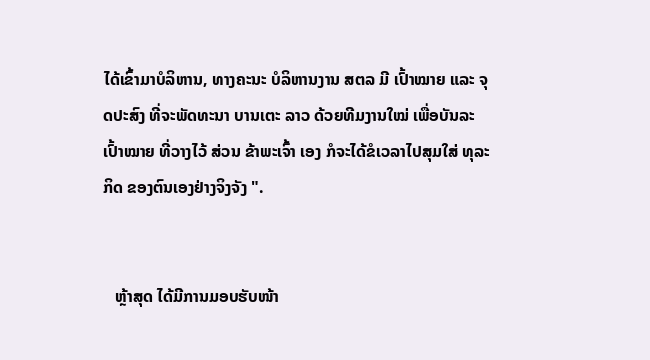ໄດ້ເຂົ້າມາບໍລິຫານ, ທາງຄະນະ ບໍລິຫານງານ ສຕລ ມີ ເປົ້າໝາຍ ແລະ ຈຸດປະສົງ ທີ່ຈະພັດທະນາ ບານເຕະ ລາວ ດ້ວຍທີມງານໃໝ່ ເພື່ອບັນລະເປົ້າໝາຍ ທີ່ວາງໄວ້ ສ່ວນ ຂ້າພະເຈົ້າ ເອງ ກໍຈະໄດ້ຂໍເວລາໄປສຸມໃສ່ ທຸລະກິດ ຂອງຕົນເອງຢ່າງຈິງຈັງ ".


   ຫຼ້າສຸດ ໄດ້ມີການມອບຮັບໜ້າ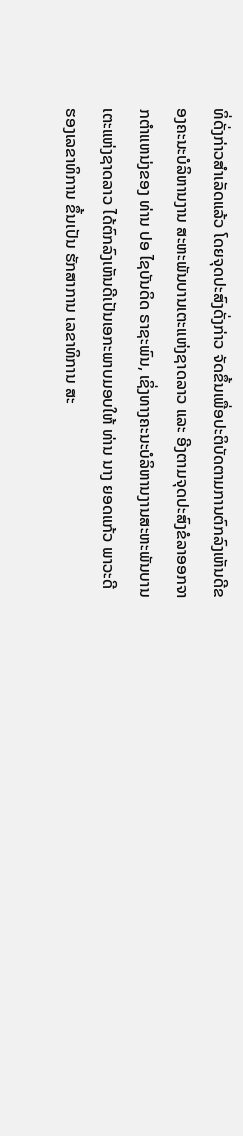ທິ່ດັ່ງກ່າວສໍາເລັດແລ້ວ ໂດຍຈຸດປະສົງດັ່ງກ່າວ ຈັດຂຶ້ນເພື່ອປະຕິບັດຕາມການຕົກລົງເຫັນດີຂອງຄະນະບໍລິຫານງານ ສະຫະພັນບານເຕະແຫ່ງຊາດລາວ ແລະ ອີງຕາມຈຸດປະສົງຂໍລາອອກຈາກຕຳແຫນ່ງຂອງ ທ່ານ ປອ ໄຊບັນດິດ ຣາຊະພົນ, ເຊິ່ງທາງຄະນະບໍລິຫານງານສະຫະພັນບານເຕະແຫ່ງຊາດລາວ ໄດ້ຕົກລົງເຫັນດີເປັນເອກະພາບມອບໃຫ້ ທ່ານ ນາງ ຍອດແກ້ວ ພາວະດີ ຮອງເລຂາທິການ ຂຶ້ນເປັນ ຮັກສາການ ເລຂາທິການ ສະ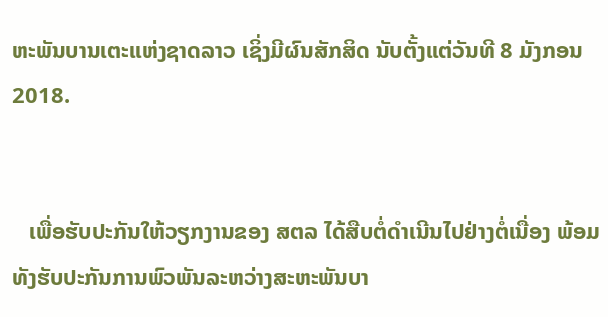ຫະພັນບານເຕະແຫ່ງຊາດລາວ ເຊິ່ງມີຜົນສັກສິດ ນັບຕັ້ງແຕ່ວັນທີ 8 ມັງກອນ 2018.


   ເພື່ອຮັບປະກັນໃຫ້ວຽກງານຂອງ ສຕລ ໄດ້ສືບຕໍ່ດຳເນີນໄປຢ່າງຕໍ່ເນື່ອງ ພ້ອມທັງຮັບປະກັນການພົວພັນລະຫວ່າງສະຫະພັນບາ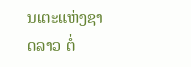ນເຕະແຫ່ງຊາດລາວ ຕໍ່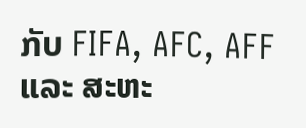ກັບ FIFA, AFC, AFF ແລະ ສະຫະ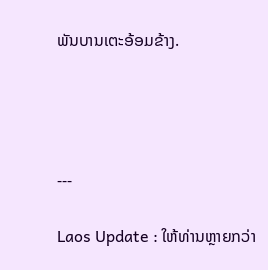ພັນບານເຕະອ້ອມຂ້າງ.




---

Laos Update : ໃຫ້ທ່ານຫຼາຍກວ່າ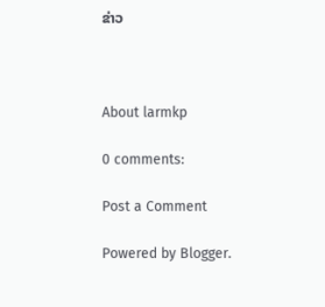ຂ່າວ



About larmkp

0 comments:

Post a Comment

Powered by Blogger.